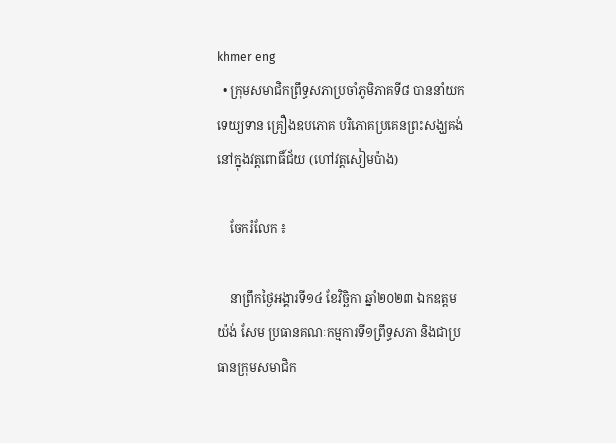khmer eng
  • ក្រុមសមាជិកព្រឹទ្ធសភាប្រចាំភូមិភាគទី៨ បាននាំយកទេយ្យទាន គ្រឿងឧបភោគ បរិភោគប្រគេនព្រះសង្ឃគង់នៅក្នុងវត្តពោធិ៍ជ័យ (ហៅវត្តសៀមប៉ាង)

    ចែករំលែក ៖

    នាព្រឹកថ្ងៃអង្គារទី១៤ ខែវិច្ឆិកា ឆ្នាំ២០២៣ ឯកឧត្តម យ៉ង់ សែម ប្រធានគណៈកម្មការទី១ព្រឹទ្ធសភា និងជាប្រធានក្រុមសមាជិក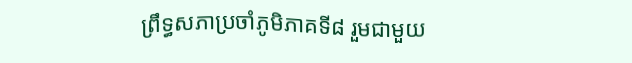ព្រឹទ្ធសភាប្រចាំភូមិភាគទី៨ រួមជាមួយ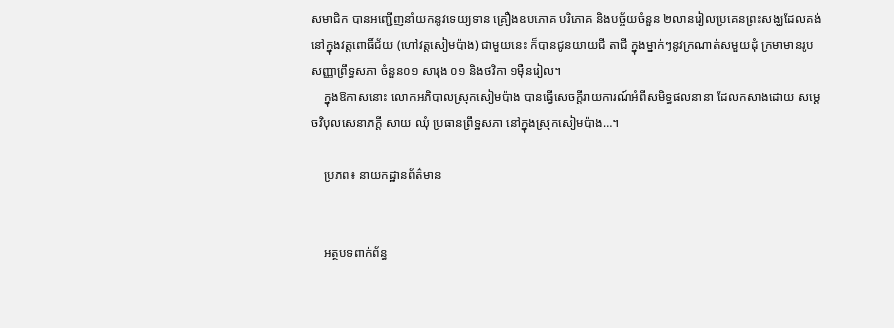សមាជិក បានអញ្ជើញនាំយកនូវទេយ្យទាន គ្រឿងឧបភោគ បរិភោគ និងបច្ច័យចំនួន ២លានរៀលប្រគេនព្រះសង្ឃដែលគង់នៅក្នុងវត្តពោធិ៍ជ័យ (ហៅវត្តសៀមប៉ាង) ជាមួយនេះ ក៏បានជូនយាយជី តាជី ក្នុងម្នាក់ៗនូវក្រណាត់សមួយដុំ ក្រមាមានរូបសញ្ញាព្រឹទ្ធសភា ចំនួន០១ សារុង ០១ និងថវិកា ១ម៉ឺនរៀល។
    ក្នុងឱកាសនោះ លោកអភិបាលស្រុកសៀមប៉ាង បានធ្វើសេចក្តីរាយការណ៍អំពីសមិទ្ធផលនានា ដែលកសាងដោយ សម្តេចវិបុលសេនាភក្តី សាយ ឈុំ ប្រធានព្រឹទ្ឋសភា នៅក្នុងស្រុកសៀមប៉ាង…។

    ប្រភព៖ នាយកដ្ឋានព័ត៌មាន


    អត្ថបទពាក់ព័ន្ធ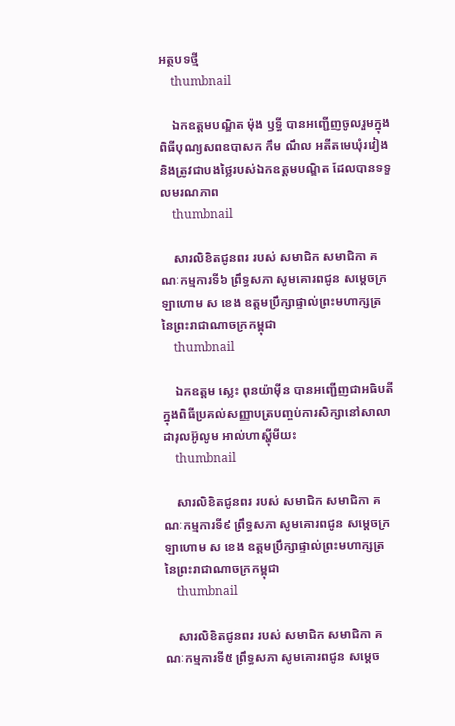អត្ថបទថ្មី
    thumbnail

    ឯកឧត្តមបណ្ឌិត ម៉ុង ឫទ្ធី បានអញ្ជើញចូលរួមក្នុងពិធីបុណ្យសពឧបាសក កឹម ណឹល អតីតមេឃុំរវៀង និងត្រូវជាបងថ្លៃរបស់ឯកឧត្តមបណ្ឌិត ដែលបានទទួលមរណភាព
    thumbnail

    សារលិខិតជូនពរ របស់ សមាជិក សមាជិកា គណៈកម្មការទី៦ ព្រឹទ្ធសភា សូមគោរពជូន សម្តេចក្រឡាហោម ស ខេង ឧត្តមប្រឹក្សាផ្ទាល់ព្រះមហាក្សត្រ នៃព្រះរាជាណាចក្រកម្ពុជា
    thumbnail

    ឯកឧត្តម ស្លេះ ពុនយ៉ាមុីន បានអញ្ជើញជាអធិបតីក្នុងពិធីប្រគល់សញ្ញាបត្របញ្ចប់ការសិក្សានៅសាលាដារុលអ៊ូលូម អាល់ហាស្ហុីមីយះ
    thumbnail

    សារលិខិតជូនពរ របស់ សមាជិក សមាជិកា គណៈកម្មការទី៩ ព្រឹទ្ធសភា សូមគោរពជូន សម្តេចក្រឡាហោម ស ខេង ឧត្តមប្រឹក្សាផ្ទាល់ព្រះមហាក្សត្រ នៃព្រះរាជាណាចក្រកម្ពុជា
    thumbnail

    សារលិខិតជូនពរ របស់ សមាជិក សមាជិកា គណៈកម្មការទី៥ ព្រឹទ្ធសភា សូមគោរពជូន សម្តេច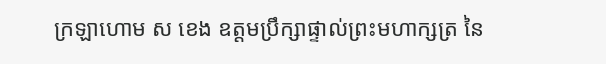ក្រឡាហោម ស ខេង ឧត្តមប្រឹក្សាផ្ទាល់ព្រះមហាក្សត្រ នៃ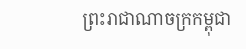ព្រះរាជាណាចក្រកម្ពុជា